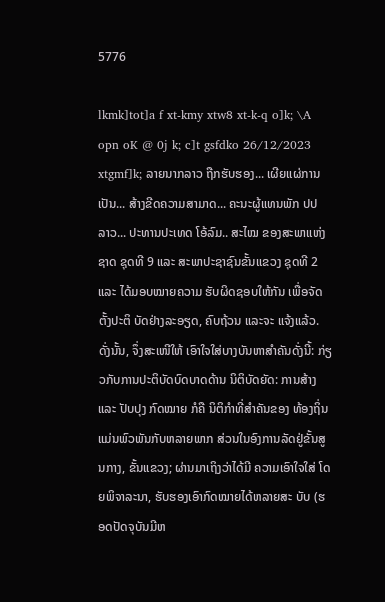5776

lkmk]tot]a f xt-kmy xtw8 xt-k-q o]k; \A opn oK @ 0j k; c]t gsfdko 26/12/2023 xtgmf]k; ລາຍນາກລາວ ຖືກຮັບຮອງ... ເຜີຍແຜ່ການເປັນ... ສ້າງຂີດຄວາມສາມາດ... ຄະນະຜູ້ແທນພັກ ປປ ລາວ... ປະທານປະເທດ ໂອ້ລົມ.. ສະໄໝ ຂອງສະພາແຫ່ງຊາດ ຊຸດທີ 9 ແລະ ສະພາປະຊາຊົນຂັ້ນແຂວງ ຊຸດທີ 2 ແລະ ໄດ້ມອບໝາຍຄວາມ ຮັບຜິດຊອບໃຫ້ກັນ ເພື່ອຈັດຕັ້ງປະຕິ ບັດຢ່າງລະອຽດ, ຄົບຖ້ວນ ແລະຈະ ແຈ້ງແລ້ວ. ດັ່ງນັ້ນ, ຈຶ່ງສະເໜີໃຫ້ ເອົາໃຈໃສ່ບາງບັນຫາສໍາຄັນດັ່ງນີ້: ກ່ຽວກັບການປະຕິບັດບົດບາດດ້ານ ນິຕິບັດຍັດ: ການສ້າງ ແລະ ປັບປຸງ ກົດໝາຍ ກໍຄື ນິຕິກຳທີ່ສໍາຄັນຂອງ ທ້ອງຖິ່ນແມ່ນພົວພັນກັບຫລາຍພາກ ສ່ວນໃນອົງການລັດຢູ່ຂັ້ນສູນກາງ, ຂັ້ນແຂວງ; ຜ່ານມາເຖິງວ່າໄດ້ມີ ຄວາມເອົາໃຈໃສ່ ໂດຍພິຈາລະນາ, ຮັບຮອງເອົາກົດໝາຍໄດ້ຫລາຍສະ ບັບ (ຮອດປັດຈຸບັນມີຫ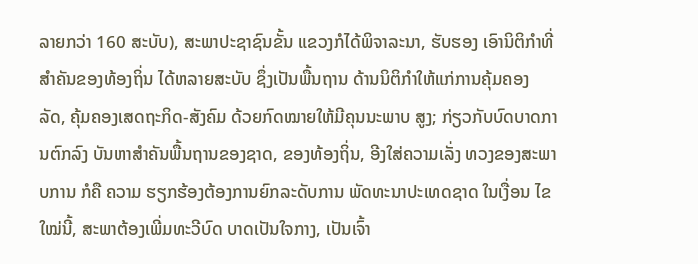ລາຍກວ່າ 160 ສະບັບ), ສະພາປະຊາຊົນຂັ້ນ ແຂວງກໍໄດ້ພິຈາລະນາ, ຮັບຮອງ ເອົານິຕິກຳທີ່ສໍາຄັນຂອງທ້ອງຖິ່ນ ໄດ້ຫລາຍສະບັບ ຊຶ່ງເປັນພື້ນຖານ ດ້ານນິຕິກຳໃຫ້ແກ່ການຄຸ້ມຄອງ ລັດ, ຄຸ້ມຄອງເສດຖະກິດ-ສັງຄົມ ດ້ວຍກົດໝາຍໃຫ້ມີຄຸນນະພາບ ສູງ; ກ່ຽວກັບບົດບາດການຕົກລົງ ບັນຫາສໍາຄັນພື້ນຖານຂອງຊາດ, ຂອງທ້ອງຖິ່ນ, ອີງໃສ່ຄວາມເລັ່ງ ທວງຂອງສະພາບການ ກໍຄື ຄວາມ ຮຽກຮ້ອງຕ້ອງການຍົກລະດັບການ ພັດທະນາປະເທດຊາດ ໃນເງື່ອນ ໄຂໃໝ່ນີ້, ສະພາຕ້ອງເພີ່ມທະວີບົດ ບາດເປັນໃຈກາງ, ເປັນເຈົ້າ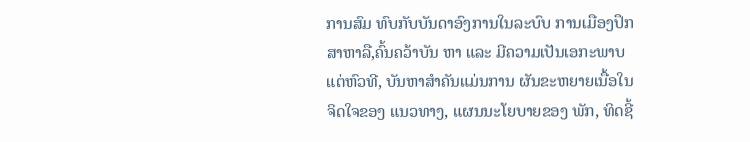ການສົມ ທົບກັບບັນດາອົງການໃນລະບົບ ການເມືອງປຶກສາຫາລື,ຄົ້ນຄວ້າບັນ ຫາ ແລະ ມີຄວາມເປັນເອກະພາບ ແຕ່ຫົວທີ, ບັນຫາສໍາຄັນແມ່ນການ ຜັນຂະຫຍາຍເນື້ອໃນຈິດໃຈຂອງ ແນວທາງ, ແຜນນະໂຍບາຍຂອງ ພັກ, ທິດຊີ້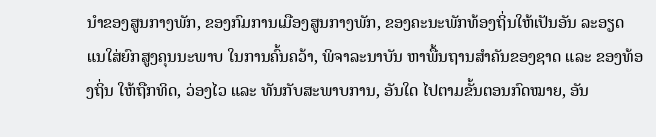ນຳຂອງສູນກາງພັກ, ຂອງກົມການເມືອງສູນກາງພັກ, ຂອງຄະນະພັກທ້ອງຖິ່ນໃຫ້ເປັນອັນ ລະອຽດ ແນໃສ່ຍົກສູງຄຸນນະພາບ ໃນການຄົ້ນຄວ້າ, ພິຈາລະນາບັນ ຫາພື້ນຖານສຳຄັນຂອງຊາດ ແລະ ຂອງທ້ອງຖິ່ນ ໃຫ້ຖືກທິດ, ວ່ອງໄວ ແລະ ທັນກັບສະພາບການ, ອັນໃດ ໄປຕາມຂັ້ນຕອນກົດໝາຍ, ອັນ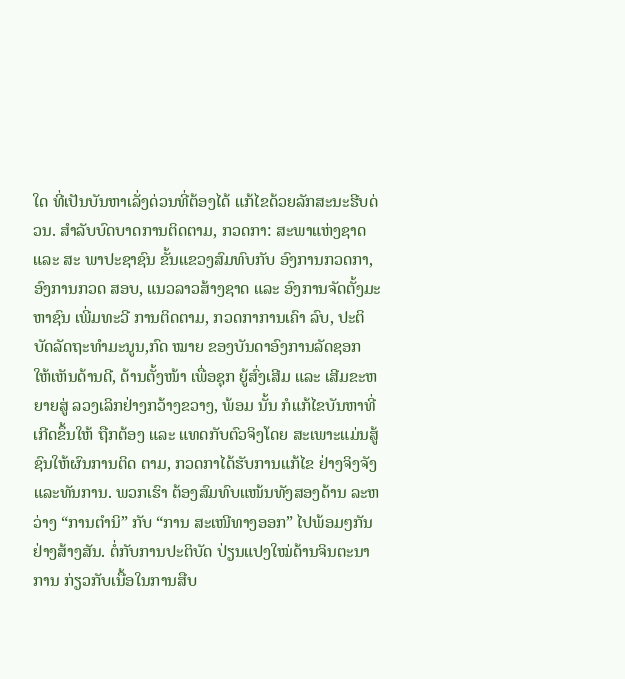ໃດ ທີ່ເປັນບັນຫາເລັ່ງດ່ວນທີ່ຕ້ອງໄດ້ ແກ້ໄຂດ້ວຍລັກສະນະຮີບດ່ວນ. ສໍາລັບບົດບາດການຕິດຕາມ, ກວດກາ: ສະພາແຫ່ງຊາດ ແລະ ສະ ພາປະຊາຊົນ ຂັ້ນແຂວງສົມທົບກັບ ອົງການກວດກາ, ອົງການກວດ ສອບ, ແນວລາວສ້າງຊາດ ແລະ ອົງການຈັດຕັ້ງມະຫາຊົນ ເພີ່ມທະວີ ການຕິດຕາມ, ກວດກາການເຄົາ ລົບ, ປະຕິບັດລັດຖະທຳມະນູນ,ກົດ ໝາຍ ຂອງບັນດາອົງການລັດຊອກ ໃຫ້ເຫັນດ້ານດີ, ດ້ານຕັ້ງໜ້າ ເພື່ອຊຸກ ຍູ້ສົ່ງເສີມ ແລະ ເສີມຂະຫຍາຍສູ່ ລວງເລິກຢ່າງກວ້າງຂວາງ, ພ້ອມ ນັ້ນ ກໍແກ້ໄຂບັນຫາທີ່ເກີດຂຶ້ນໃຫ້ ຖືກຕ້ອງ ແລະ ແທດກັບຕົວຈິງໂດຍ ສະເພາະແມ່ນສູ້ຊົນໃຫ້ຜົນການຕິດ ຕາມ, ກວດກາໄດ້ຮັບການແກ້ໄຂ ຢ່າງຈິງຈັງແລະທັນການ. ພວກເຮົາ ຕ້ອງສົມທົບແໜ້ນທັງສອງດ້ານ ລະຫວ່າງ “ການຕໍານິ” ກັບ “ການ ສະເໜີທາງອອກ” ໄປພ້ອມໆກັນ ຢ່າງສ້າງສັນ. ຕໍ່ກັບການປະຕິບັດ ປ່ຽນແປງໃໝ່ດ້ານຈິນຕະນາການ ກ່ຽວກັບເນື້ອໃນການສືບ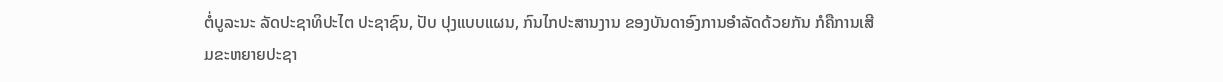ຕໍ່ບູລະນະ ລັດປະຊາທິປະໄຕ ປະຊາຊົນ, ປັບ ປຸງແບບແຜນ, ກົນໄກປະສານງານ ຂອງບັນດາອົງການອຳລັດດ້ວຍກັນ ກໍຄືການເສີມຂະຫຍາຍປະຊາ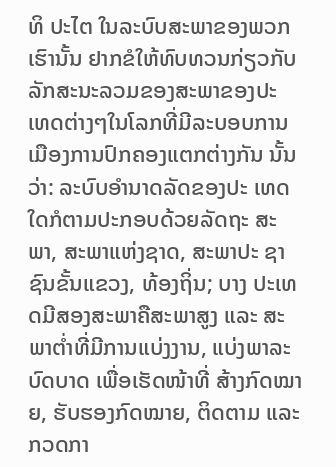ທິ ປະໄຕ ໃນລະບົບສະພາຂອງພວກ ເຮົານັ້ນ ຢາກຂໍໃຫ້ທົບທວນກ່ຽວກັບ ລັກສະນະລວມຂອງສະພາຂອງປະ ເທດຕ່າງໆໃນໂລກທີ່ມີລະບອບການ ເມືອງການປົກຄອງແຕກຕ່າງກັນ ນັ້ນວ່າ: ລະບົບອຳນາດລັດຂອງປະ ເທດໃດກໍຕາມປະກອບດ້ວຍລັດຖະ ສະພາ, ສະພາແຫ່ງຊາດ, ສະພາປະ ຊາຊົນຂັ້ນແຂວງ, ທ້ອງຖິ່ນ; ບາງ ປະເທດມີສອງສະພາຄືສະພາສູງ ແລະ ສະພາຕໍ່າທີ່ມີການແບ່ງງານ, ແບ່ງພາລະບົດບາດ ເພື່ອເຮັດໜ້າທີ່ ສ້າງກົດໝາຍ, ຮັບຮອງກົດໝາຍ, ຕິດຕາມ ແລະ ກວດກາ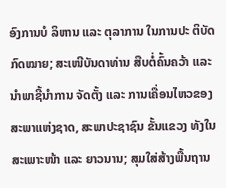ອົງການບໍ ລິຫານ ແລະ ຕຸລາການ ໃນການປະ ຕິບັດກົດໝາຍ; ສະເໜີບັນດາທ່ານ ສືບຕໍ່ຄົ້ນຄວ້າ ແລະ ນໍາພາຊີ້ນໍາການ ຈັດຕັ້ງ ແລະ ການເຄື່ອນໄຫວຂອງ ສະພາແຫ່ງຊາດ, ສະພາປະຊາຊົນ ຂັ້ນແຂວງ ທັງໃນສະເພາະໜ້າ ແລະ ຍາວນານ; ສຸມໃສ່ສ້າງພື້ນຖານ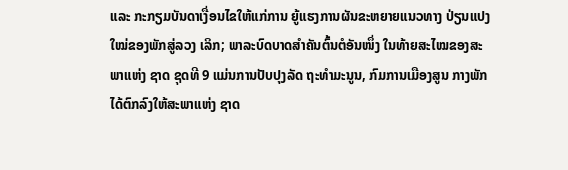ແລະ ກະກຽມບັນດາເງື່ອນໄຂໃຫ້ແກ່ການ ຍູ້ແຮງການຜັນຂະຫຍາຍແນວທາງ ປ່ຽນແປງໃໝ່ຂອງພັກສູ່ລວງ ເລິກ; ພາລະບົດບາດສຳຄັນຕົ້ນຕໍອັນໜຶ່ງ ໃນທ້າຍສະໄໝຂອງສະພາແຫ່ງ ຊາດ ຊຸດທີ 9 ແມ່ນການປັບປຸງລັດ ຖະທຳມະນູນ, ກົມການເມືອງສູນ ກາງພັກໄດ້ຕົກລົງໃຫ້ສະພາແຫ່ງ ຊາດ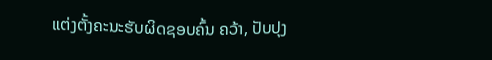ແຕ່ງຕັ້ງຄະນະຮັບຜິດຊອບຄົ້ນ ຄວ້າ, ປັບປຸງ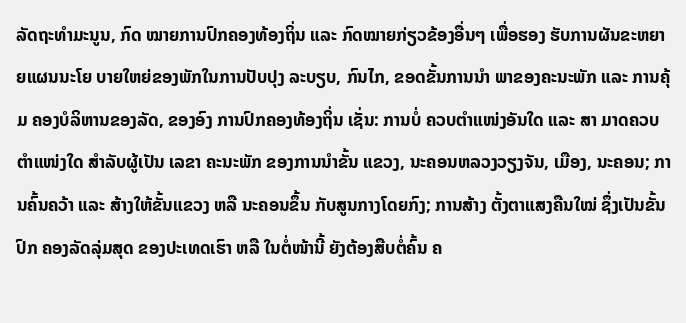ລັດຖະທຳມະນູນ, ກົດ ໝາຍການປົກຄອງທ້ອງຖິ່ນ ແລະ ກົດໝາຍກ່ຽວຂ້ອງອື່ນໆ ເພື່ອຮອງ ຮັບການຜັນຂະຫຍາຍແຜນນະໂຍ ບາຍໃຫຍ່ຂອງພັກໃນການປັບປຸງ ລະບຽບ, ກົນໄກ, ຂອດຂັ້ນການນໍາ ພາຂອງຄະນະພັກ ແລະ ການຄຸ້ມ ຄອງບໍລິຫານຂອງລັດ, ຂອງອົງ ການປົກຄອງທ້ອງຖິ່ນ ເຊັ່ນ: ການບໍ່ ຄວບຕຳແໜ່ງອັນໃດ ແລະ ສາ ມາດຄວບຕຳແໜ່ງໃດ ສໍາລັບຜູ້ເປັນ ເລຂາ ຄະນະພັກ ຂອງການນໍາຂັ້ນ ແຂວງ, ນະຄອນຫລວງວຽງຈັນ, ເມືອງ, ນະຄອນ; ການຄົ້ນຄວ້າ ແລະ ສ້າງໃຫ້ຂັ້ນແຂວງ ຫລື ນະຄອນຂຶ້ນ ກັບສູນກາງໂດຍກົງ; ການສ້າງ ຕັ້ງຕາແສງຄືນໃໝ່ ຊຶ່ງເປັນຂັ້ນປົກ ຄອງລັດລຸ່ມສຸດ ຂອງປະເທດເຮົາ ຫລື ໃນຕໍ່ໜ້ານີ້ ຍັງຕ້ອງສືບຕໍ່ຄົ້ນ ຄ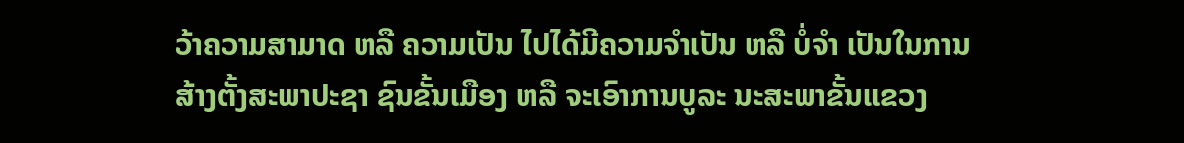ວ້າຄວາມສາມາດ ຫລື ຄວາມເປັນ ໄປໄດ້ມີຄວາມຈຳເປັນ ຫລື ບໍ່ຈຳ ເປັນໃນການສ້າງຕັ້ງສະພາປະຊາ ຊົນຂັ້ນເມືອງ ຫລື ຈະເອົາການບູລະ ນະສະພາຂັ້ນແຂວງ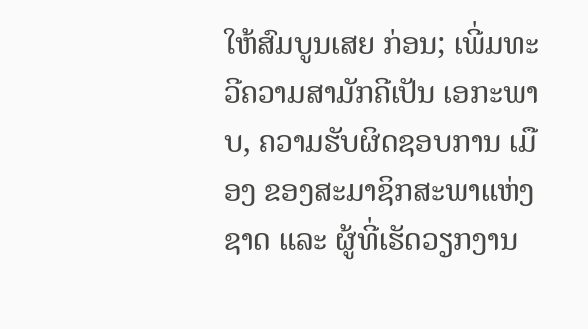ໃຫ້ສົມບູນເສຍ ກ່ອນ; ເພີ່ມທະວີຄວາມສາມັກຄີເປັນ ເອກະພາບ, ຄວາມຮັບຜິດຊອບການ ເມືອງ ຂອງສະມາຊິກສະພາແຫ່ງ ຊາດ ແລະ ຜູ້ທີ່ເຮັດວຽກງານ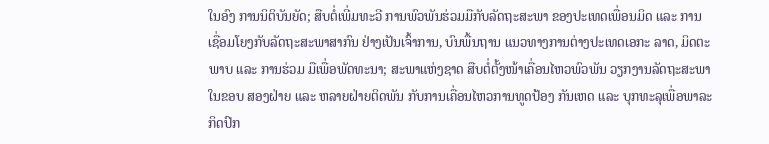ໃນອົງ ການນິຕິບັນຍັດ; ສືບຕໍ່ເພີ່ມທະວີ ການພົວພັນຮ່ວມມືກັບລັດຖະສະພາ ຂອງປະເທດເພື່ອນມິດ ແລະ ການ ເຊື່ອມໂຍງກັບລັດຖະສະພາສາກົນ ຢ່າງເປັນເຈົ້າການ, ບົນພື້ນຖານ ແນວທາງການຕ່າງປະເທດເອກະ ລາດ, ມິດຕະພາບ ແລະ ການຮ່ວມ ມືເພື່ອພັດທະນາ; ສະພາແຫ່ງຊາດ ສືບຕໍ່ຕັ້ງໜ້າເຄື່ອນໄຫວພົວພັນ ວຽກງານລັດຖະສະພາ ໃນຂອບ ສອງຝ່າຍ ແລະ ຫລາຍຝ່າຍຕິດພັນ ກັບການເຄື່ອນໄຫວການທູດປ້ອງ ກັນເຫດ ແລະ ບຸກທະລຸເພື່ອພາລະ ກິດປົກ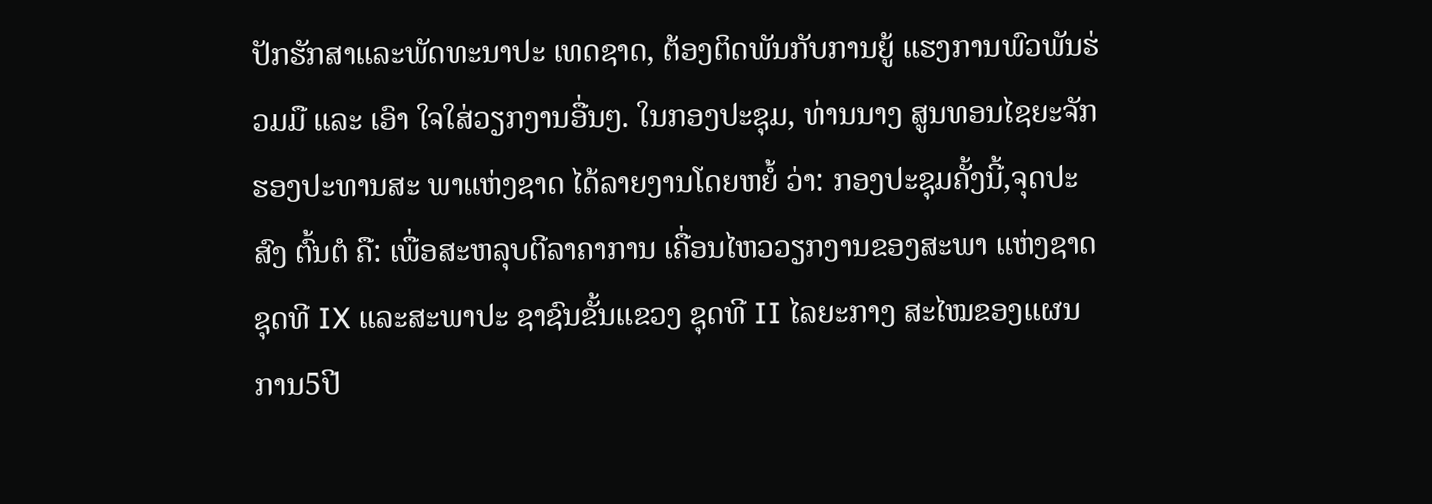ປັກຮັກສາແລະພັດທະນາປະ ເທດຊາດ, ຕ້ອງຕິດພັນກັບການຍູ້ ແຮງການພົວພັນຮ່ວມມື ແລະ ເອົາ ໃຈໃສ່ວຽກງານອື່ນໆ. ໃນກອງປະຊຸມ, ທ່ານນາງ ສູນທອນໄຊຍະຈັກຮອງປະທານສະ ພາແຫ່ງຊາດ ໄດ້ລາຍງານໂດຍຫຍໍ້ ວ່າ: ກອງປະຊຸມຄັ້ງນີ້,ຈຸດປະສົງ ຕົ້ນຕໍ ຄື: ເພື່ອສະຫລຸບຕີລາຄາການ ເຄື່ອນໄຫວວຽກງານຂອງສະພາ ແຫ່ງຊາດ ຊຸດທີ IX ແລະສະພາປະ ຊາຊົນຂັ້ນແຂວງ ຊຸດທີ II ໄລຍະກາງ ສະໄໝຂອງແຜນການ5ປີ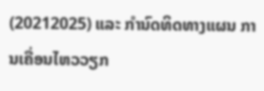(20212025) ແລະ ກຳນົດທິດທາງແຜນ ການເຄື່ອນໄຫວວຽກ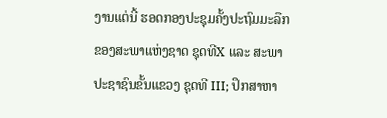ງານແຕ່ນີ້ ຮອດກອງປະຊຸມຄັ້ງປະຖົມມະລືກ ຂອງສະພາແຫ່ງຊາດ ຊຸດທີX ແລະ ສະພາປະຊາຊົນຂັ້ນແຂວງ ຊຸດທີ III; ປຶກສາຫາ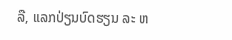ລື, ແລກປ່ຽນບົດຮຽນ ລະ ຫ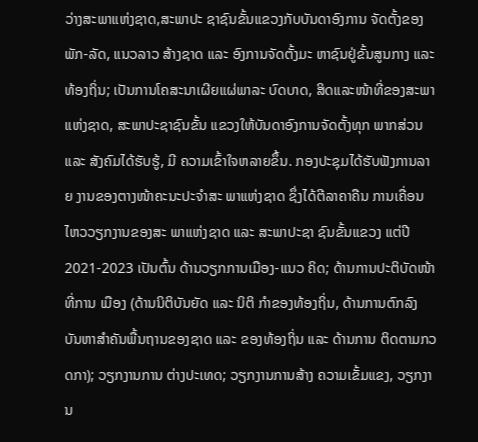ວ່າງສະພາແຫ່ງຊາດ,ສະພາປະ ຊາຊົນຂັ້ນແຂວງກັບບັນດາອົງການ ຈັດຕັ້ງຂອງພັກ-ລັດ, ແນວລາວ ສ້າງຊາດ ແລະ ອົງການຈັດຕັ້ງມະ ຫາຊົນຢູ່ຂັ້ນສູນກາງ ແລະ ທ້ອງຖິ່ນ; ເປັນການໂຄສະນາເຜີຍແຜ່ພາລະ ບົດບາດ, ສິດແລະໜ້າທີ່ຂອງສະພາ ແຫ່ງຊາດ, ສະພາປະຊາຊົນຂັ້ນ ແຂວງໃຫ້ບັນດາອົງການຈັດຕັ້ງທຸກ ພາກສ່ວນ ແລະ ສັງຄົມໄດ້ຮັບຮູ້, ມີ ຄວາມເຂົ້າໃຈຫລາຍຂຶ້ນ. ກອງປະຊຸມໄດ້ຮັບຟັງການລາຍ ງານຂອງຕາງໜ້າຄະນະປະຈຳສະ ພາແຫ່ງຊາດ ຊຶ່ງໄດ້ຕີລາຄາຄືນ ການເຄື່ອນໄຫວວຽກງານຂອງສະ ພາແຫ່ງຊາດ ແລະ ສະພາປະຊາ ຊົນຂັ້ນແຂວງ ແຕ່ປີ 2021-2023 ເປັນຕົ້ນ ດ້ານວຽກການເມືອງ-ແນວ ຄິດ; ດ້ານການປະຕິບັດໜ້າທີ່ການ ເມືອງ (ດ້ານນິຕິບັນຍັດ ແລະ ນິຕິ ກຳຂອງທ້ອງຖິ່ນ, ດ້ານການຕົກລົງ ບັນຫາສໍາຄັນພື້ນຖານຂອງຊາດ ແລະ ຂອງທ້ອງຖິ່ນ ແລະ ດ້ານການ ຕິດຕາມກວດກາ); ວຽກງານການ ຕ່າງປະເທດ; ວຽກງານການສ້າງ ຄວາມເຂັ້ມແຂງ, ວຽກງານ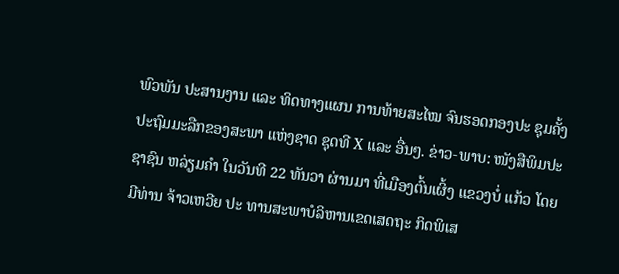ພົວພັນ ປະສານງານ ແລະ ທິດທາງແຜນ ການທ້າຍສະໄໝ ຈົນຮອດກອງປະ ຊຸມຄັ້ງປະຖົມມະລືກຂອງສະພາ ແຫ່ງຊາດ ຊຸດທີ X ແລະ ອື່ນໆ. ຂ່າວ-ພາບ: ໜັງສືພິມປະຊາຊົນ ຫລ່ຽມຄໍາ ໃນວັນທີ 22 ທັນວາ ຜ່ານມາ ທີ່ເມືອງຕົ້ນເຜິ້ງ ແຂວງບໍ່ ແກ້ວ ໂດຍມີທ່ານ ຈ້າວເຫວີຍ ປະ ທານສະພາບໍລິຫານເຂດເສດຖະ ກິດພິເສ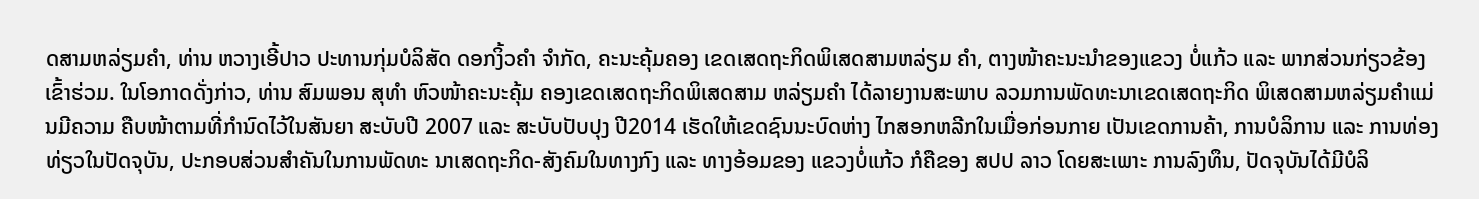ດສາມຫລ່ຽມຄໍາ, ທ່ານ ຫວາງເອີ້ປາວ ປະທານກຸ່ມບໍລິສັດ ດອກງິ້ວຄໍາ ຈໍາກັດ, ຄະນະຄຸ້ມຄອງ ເຂດເສດຖະກິດພິເສດສາມຫລ່ຽມ ຄໍາ, ຕາງໜ້າຄະນະນໍາຂອງແຂວງ ບໍ່ແກ້ວ ແລະ ພາກສ່ວນກ່ຽວຂ້ອງ ເຂົ້າຮ່ວມ. ໃນໂອກາດດັ່ງກ່າວ, ທ່ານ ສົມພອນ ສຸທໍາ ຫົວໜ້າຄະນະຄຸ້ມ ຄອງເຂດເສດຖະກິດພິເສດສາມ ຫລ່ຽມຄໍາ ໄດ້ລາຍງານສະພາບ ລວມການພັດທະນາເຂດເສດຖະກິດ ພິເສດສາມຫລ່ຽມຄຳແມ່ນມີຄວາມ ຄືບໜ້າຕາມທີ່ກໍານົດໄວ້ໃນສັນຍາ ສະບັບປີ 2007 ແລະ ສະບັບປັບປຸງ ປີ2014 ເຮັດໃຫ້ເຂດຊົນນະບົດຫ່າງ ໄກສອກຫລີກໃນເມື່ອກ່ອນກາຍ ເປັນເຂດການຄ້າ, ການບໍລິການ ແລະ ການທ່ອງທ່ຽວໃນປັດຈຸບັນ, ປະກອບສ່ວນສຳຄັນໃນການພັດທະ ນາເສດຖະກິດ-ສັງຄົມໃນທາງກົງ ແລະ ທາງອ້ອມຂອງ ແຂວງບໍ່ແກ້ວ ກໍຄືຂອງ ສປປ ລາວ ໂດຍສະເພາະ ການລົງທຶນ, ປັດຈຸບັນໄດ້ມີບໍລິ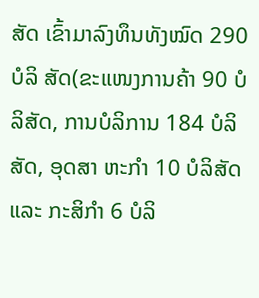ສັດ ເຂົ້າມາລົງທຶນທັງໝົດ 290 ບໍລິ ສັດ(ຂະແໜງການຄ້າ 90 ບໍລິສັດ, ການບໍລິການ 184 ບໍລິສັດ, ອຸດສາ ຫະກຳ 10 ບໍລິສັດ ແລະ ກະສິກໍາ 6 ບໍລິ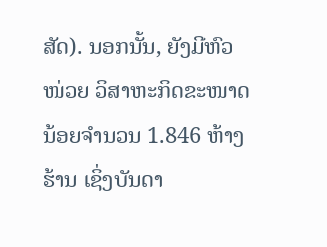ສັດ). ນອກນັ້ນ, ຍັງມີຫົວໜ່ວຍ ວິສາຫະກິດຂະໜາດນ້ອຍຈຳນວນ 1.846 ຫ້າງຮ້ານ ເຊິ່ງບັນດາ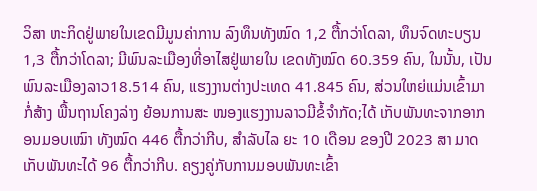ວິສາ ຫະກິດຢູ່ພາຍໃນເຂດມີມູນຄ່າການ ລົງທຶນທັງໝົດ 1,2 ຕື້ກວ່າໂດລາ, ທຶນຈົດທະບຽນ 1,3 ຕື້ກວ່າໂດລາ; ມີພົນລະເມືອງທີ່ອາໄສຢູ່ພາຍໃນ ເຂດທັງໝົດ 60.359 ຄົນ, ໃນນັ້ນ, ເປັນພົນລະເມືອງລາວ18.514 ຄົນ, ແຮງງານຕ່າງປະເທດ 41.845 ຄົນ, ສ່ວນໃຫຍ່ແມ່ນເຂົ້າມາກໍ່ສ້າງ ພື້ນຖານໂຄງລ່າງ ຍ້ອນການສະ ໜອງແຮງງານລາວມີຂໍ້ຈຳກັດ;ໄດ້ ເກັບພັນທະຈາກອາກອນມອບເໝົາ ທັງໝົດ 446 ຕື້ກວ່າກີບ, ສຳລັບໄລ ຍະ 10 ເດືອນ ຂອງປີ 2023 ສາ ມາດເກັບພັນທະໄດ້ 96 ຕື້ກວ່າກີບ. ຄຽງຄູ່ກັບການມອບພັນທະເຂົ້າ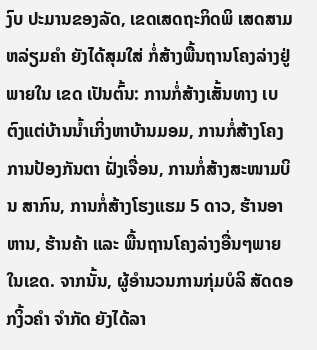ງົບ ປະມານຂອງລັດ, ເຂດເສດຖະກິດພິ ເສດສາມຫລ່ຽມຄຳ ຍັງໄດ້ສຸມໃສ່ ກໍ່ສ້າງພື້ນຖານໂຄງລ່າງຢູ່ພາຍໃນ ເຂດ ເປັນຕົ້ນ: ການກໍ່ສ້າງເສັ້ນທາງ ເບຕົງແຕ່ບ້ານນໍ້າເກິ່ງຫາບ້ານມອມ, ການກໍ່ສ້າງໂຄງການປ້ອງກັນຕາ ຝັ່ງເຈື່ອນ, ການກໍ່ສ້າງສະໜາມບິນ ສາກົນ, ການກໍ່ສ້າງໂຮງແຮມ 5 ດາວ, ຮ້ານອາຫານ, ຮ້ານຄ້າ ແລະ ພື້ນຖານໂຄງລ່າງອື່ນໆພາຍໃນເຂດ. ຈາກນັ້ນ, ຜູ້ອໍານວນການກຸ່ມບໍລິ ສັດດອກງິ້ວຄໍາ ຈໍາກັດ ຍັງໄດ້ລາ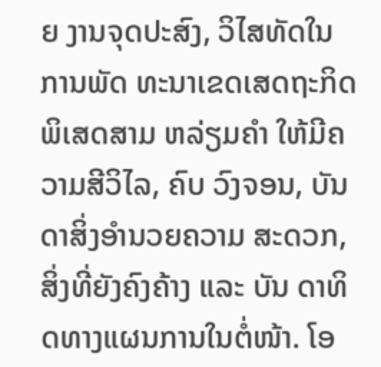ຍ ງານຈຸດປະສົງ, ວິໄສທັດໃນການພັດ ທະນາເຂດເສດຖະກິດພິເສດສາມ ຫລ່ຽມຄໍາ ໃຫ້ມີຄວາມສີວິໄລ, ຄົບ ວົງຈອນ, ບັນດາສິ່ງອໍານວຍຄວາມ ສະດວກ, ສິ່ງທີ່ຍັງຄົງຄ້າງ ແລະ ບັນ ດາທິດທາງແຜນການໃນຕໍ່ໜ້າ. ໂອ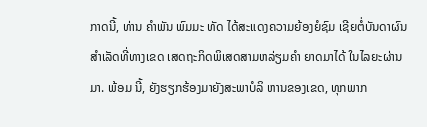ກາດນີ້, ທ່ານ ຄໍາພັນ ພົມມະ ທັດ ໄດ້ສະແດງຄວາມຍ້ອງຍໍຊົມ ເຊີຍຕໍ່ບັນດາຜົນສຳເລັດທີ່ທາງເຂດ ເສດຖະກິດພິເສດສາມຫລ່ຽມຄໍາ ຍາດມາໄດ້ ໃນໄລຍະຜ່ານມາ. ພ້ອມ ນີ້, ຍັງຮຽກຮ້ອງມາຍັງສະພາບໍລິ ຫານຂອງເຂດ, ທຸກພາກ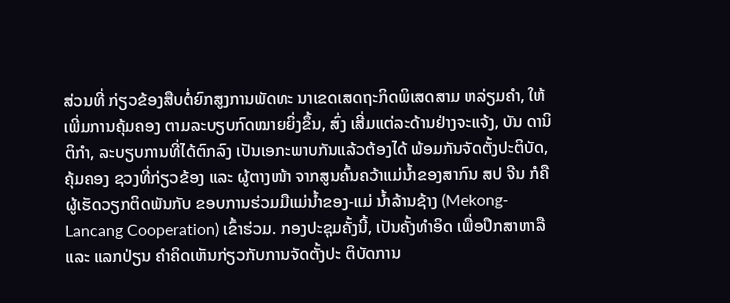ສ່ວນທີ່ ກ່ຽວຂ້ອງສືບຕໍ່ຍົກສູງການພັດທະ ນາເຂດເສດຖະກິດພິເສດສາມ ຫລ່ຽມຄໍາ, ໃຫ້ເພີ່ມການຄຸ້ມຄອງ ຕາມລະບຽບກົດໝາຍຍິ່ງຂຶ້ນ, ສົ່ງ ເສີ່ມແຕ່ລະດ້ານຢ່າງຈະແຈ້ງ, ບັນ ດານິຕິກໍາ, ລະບຽບການທີ່ໄດ້ຕົກລົງ ເປັນເອກະພາບກັນແລ້ວຕ້ອງໄດ້ ພ້ອມກັນຈັດຕັ້ງປະຕິບັດ, ຄຸ້ມຄອງ ຊວງທີ່ກ່ຽວຂ້ອງ ແລະ ຜູ້ຕາງໜ້າ ຈາກສູນຄົ້ນຄວ້າແມ່ນໍ້າຂອງສາກົນ ສປ ຈີນ ກໍຄືຜູ້ເຮັດວຽກຕິດພັນກັບ ຂອບການຮ່ວມມືແມ່ນໍ້າຂອງ-ແມ່ ນໍ້າລ້ານຊ້າງ (Mekong-Lancang Cooperation) ເຂົ້າຮ່ວມ. ກອງປະຊຸມຄັ້ງນີ້, ເປັນຄັ້ງທຳອິດ ເພື່ອປຶກສາຫາລື ແລະ ແລກປ່ຽນ ຄໍາຄິດເຫັນກ່ຽວກັບການຈັດຕັ້ງປະ ຕິບັດການ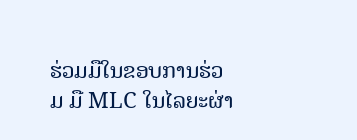ຮ່ວມມືໃນຂອບການຮ່ວມ ມື MLC ໃນໄລຍະຜ່າ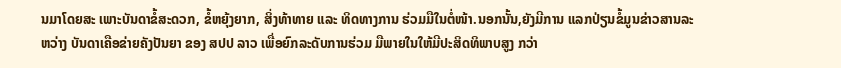ນມາໂດຍສະ ເພາະບັນດາຂໍ້ສະດວກ, ຂໍ້ຫຍຸ້ງຍາກ, ສິ່ງທ້າທາຍ ແລະ ທິດທາງການ ຮ່ວມມືໃນຕໍ່ໜ້າ.ນອກນັ້ນ,ຍັງມີການ ແລກປ່ຽນຂໍ້ມູນຂ່າວສານລະຫວ່າງ ບັນດາເຄືອຂ່າຍຄັງປັນຍາ ຂອງ ສປປ ລາວ ເພື່ອຍົກລະດັບການຮ່ວມ ມືພາຍໃນໃຫ້ມີປະສິດທິພາບສູງ ກວ່າ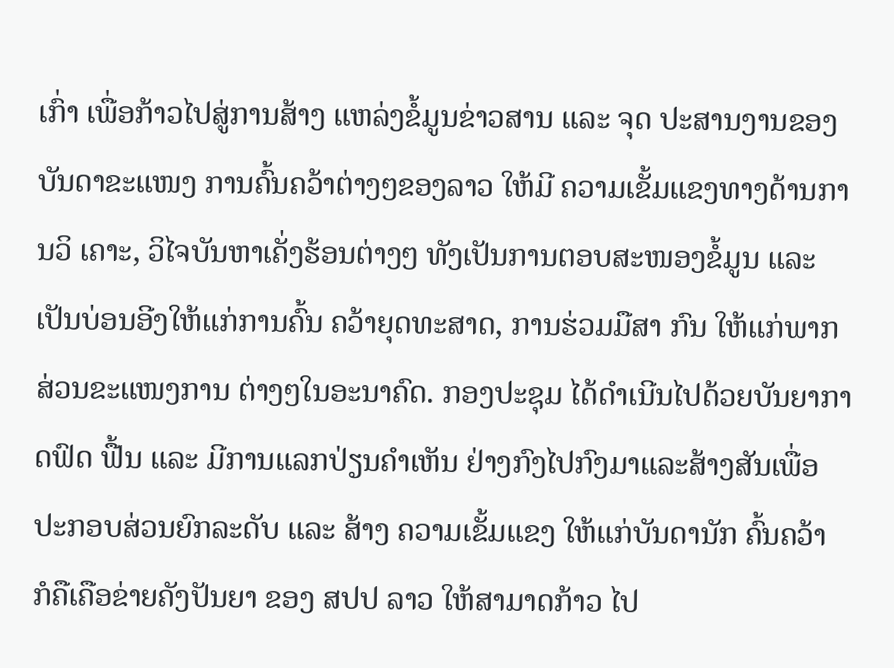ເກົ່າ ເພື່ອກ້າວໄປສູ່ການສ້າງ ແຫລ່ງຂໍ້ມູນຂ່າວສານ ແລະ ຈຸດ ປະສານງານຂອງບັນດາຂະແໜງ ການຄົ້ນຄວ້າຕ່າງໆຂອງລາວ ໃຫ້ມີ ຄວາມເຂັ້ມແຂງທາງດ້ານການວິ ເຄາະ, ວິໄຈບັນຫາເຄັ່ງຮ້ອນຕ່າງໆ ທັງເປັນການຕອບສະໜອງຂໍ້ມູນ ແລະ ເປັນບ່ອນອີງໃຫ້ແກ່ການຄົ້ນ ຄວ້າຍຸດທະສາດ, ການຮ່ວມມືສາ ກົນ ໃຫ້ແກ່ພາກສ່ວນຂະແໜງການ ຕ່າງໆໃນອະນາຄົດ. ກອງປະຊຸມ ໄດ້ດໍາເນີນໄປດ້ວຍບັນຍາກາດຟົດ ຟື້ນ ແລະ ມີການແລກປ່ຽນຄໍາເຫັນ ຢ່າງກົງໄປກົງມາແລະສ້າງສັນເພື່ອ ປະກອບສ່ວນຍົກລະດັບ ແລະ ສ້າງ ຄວາມເຂັ້ມແຂງ ໃຫ້ແກ່ບັນດານັກ ຄົ້ນຄວ້າ ກໍຄືເຄືອຂ່າຍຄັງປັນຍາ ຂອງ ສປປ ລາວ ໃຫ້ສາມາດກ້າວ ໄປ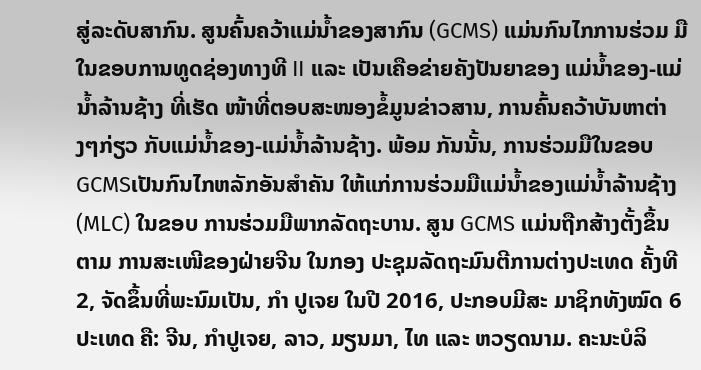ສູ່ລະດັບສາກົນ. ສູນຄົ້ນຄວ້າແມ່ນໍ້າຂອງສາກົນ (GCMS) ແມ່ນກົນໄກການຮ່ວມ ມືໃນຂອບການທູດຊ່ອງທາງທີ II ແລະ ເປັນເຄືອຂ່າຍຄັງປັນຍາຂອງ ແມ່ນໍ້າຂອງ-ແມ່ນໍ້າລ້ານຊ້າງ ທີ່ເຮັດ ໜ້າທີ່ຕອບສະໜອງຂໍ້ມູນຂ່າວສານ, ການຄົ້ນຄວ້າບັນຫາຕ່າງໆກ່ຽວ ກັບແມ່ນໍ້າຂອງ-ແມ່ນໍ້າລ້ານຊ້າງ. ພ້ອມ ກັນນັ້ນ, ການຮ່ວມມືໃນຂອບ GCMSເປັນກົນໄກຫລັກອັນສໍາຄັນ ໃຫ້ແກ່ການຮ່ວມມືແມ່ນໍ້າຂອງແມ່ນໍ້າລ້ານຊ້າງ (MLC) ໃນຂອບ ການຮ່ວມມືພາກລັດຖະບານ. ສູນ GCMS ແມ່ນຖືກສ້າງຕັ້ງຂຶ້ນຕາມ ການສະເໜີຂອງຝ່າຍຈີນ ໃນກອງ ປະຊຸມລັດຖະມົນຕີການຕ່າງປະເທດ ຄັ້ງທີ 2, ຈັດຂຶ້ນທີ່ພະນົມເປັນ, ກໍາ ປູເຈຍ ໃນປີ 2016, ປະກອບມີສະ ມາຊິກທັງໝົດ 6 ປະເທດ ຄື: ຈີນ, ກໍາປູເຈຍ, ລາວ, ມຽນມາ, ໄທ ແລະ ຫວຽດນາມ. ຄະນະບໍລິ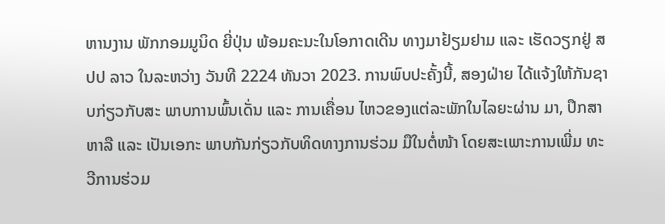ຫານງານ ພັກກອມມູນິດ ຍີ່ປຸ່ນ ພ້ອມຄະນະໃນໂອກາດເດີນ ທາງມາຢ້ຽມຢາມ ແລະ ເຮັດວຽກຢູ່ ສປປ ລາວ ໃນລະຫວ່າງ ວັນທີ 2224 ທັນວາ 2023. ການພົບປະຄັ້ງນີ້, ສອງຝ່າຍ ໄດ້ແຈ້ງໃຫ້ກັນຊາບກ່ຽວກັບສະ ພາບການພົ້ນເດັ່ນ ແລະ ການເຄື່ອນ ໄຫວຂອງແຕ່ລະພັກໃນໄລຍະຜ່ານ ມາ, ປຶກສາຫາລື ແລະ ເປັນເອກະ ພາບກັນກ່ຽວກັບທິດທາງການຮ່ວມ ມືໃນຕໍ່ໜ້າ ໂດຍສະເພາະການເພີ່ມ ທະວີການຮ່ວມ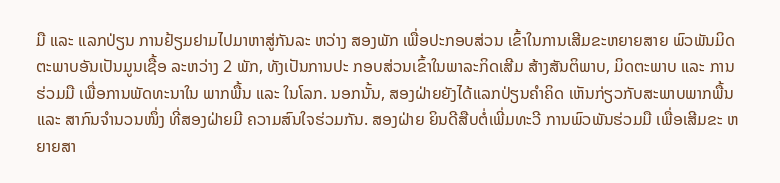ມື ແລະ ແລກປ່ຽນ ການຢ້ຽມຢາມໄປມາຫາສູ່ກັນລະ ຫວ່າງ ສອງພັກ ເພື່ອປະກອບສ່ວນ ເຂົ້າໃນການເສີມຂະຫຍາຍສາຍ ພົວພັນມິດຕະພາບອັນເປັນມູນເຊື້ອ ລະຫວ່າງ 2 ພັກ, ທັງເປັນການປະ ກອບສ່ວນເຂົ້າໃນພາລະກິດເສີມ ສ້າງສັນຕິພາບ, ມິດຕະພາບ ແລະ ການຮ່ວມມື ເພື່ອການພັດທະນາໃນ ພາກພື້ນ ແລະ ໃນໂລກ. ນອກນັ້ນ, ສອງຝ່າຍຍັງໄດ້ແລກປ່ຽນຄໍາຄິດ ເຫັນກ່ຽວກັບສະພາບພາກພື້ນ ແລະ ສາກົນຈໍານວນໜຶ່ງ ທີ່ສອງຝ່າຍມີ ຄວາມສົນໃຈຮ່ວມກັນ. ສອງຝ່າຍ ຍິນດີສືບຕໍ່ເພີ່ມທະວີ ການພົວພັນຮ່ວມມື ເພື່ອເສີມຂະ ຫຍາຍສາ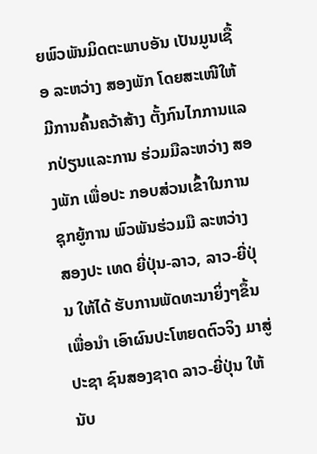ຍພົວພັນມິດຕະພາບອັນ ເປັນມູນເຊື້ອ ລະຫວ່າງ ສອງພັກ ໂດຍສະເໜີໃຫ້ມີການຄົ້ນຄວ້າສ້າງ ຕັ້ງກົນໄກການແລກປ່ຽນແລະການ ຮ່ວມມືລະຫວ່າງ ສອງພັກ ເພື່ອປະ ກອບສ່ວນເຂົ້າໃນການຊຸກຍູ້ການ ພົວພັນຮ່ວມມື ລະຫວ່າງ ສອງປະ ເທດ ຍີ່ປຸ່ນ-ລາວ, ລາວ-ຍີ່ປຸ່ນ ໃຫ້ໄດ້ ຮັບການພັດທະນາຍິ່ງໆຂຶ້ນເພື່ອນໍາ ເອົາຜົນປະໂຫຍດຕົວຈິງ ມາສູ່ປະຊາ ຊົນສອງຊາດ ລາວ-ຍີ່ປຸ່ນ ໃຫ້ນັບ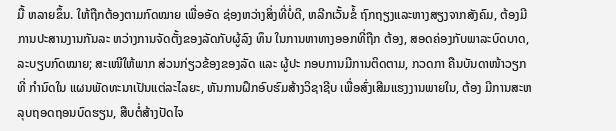ມື້ ຫລາຍຂຶ້ນ. ໃຫ້ຖືກຕ້ອງຕາມກົດໝາຍ ເພື່ອອັດ ຊ່ອງຫວ່າງສິ່ງທີ່ບໍ່ດີ, ຫລີກເວັ້ນຂໍ້ ຖົກຖຽງແລະຫາງສຽງຈາກສັງຄົມ, ຕ້ອງມີການປະສານງານກັນລະ ຫວ່າງການຈັດຕັ້ງຂອງລັດກັບຜູ້ລົງ ທຶນ ໃນການຫາທາງອອກທີ່ຖືກ ຕ້ອງ, ສອດຄ່ອງກັບພາລະບົດບາດ, ລະບຽບກົດໝາຍ; ສະເໜີໃຫ້ພາກ ສ່ວນກ່ຽວຂ້ອງຂອງລັດ ແລະ ຜູ້ປະ ກອບການມີການຕິດຕາມ, ກວດກາ ຄືນບັນດາໜ້າວຽກທີ່ ກໍານົດໃນ ແຜນພັດທະນາເປັນແຕ່ລະໄລຍະ, ຫັນການຝຶກອົບຮົມສ້າງວິຊາຊີບ ເພື່ອສົ່ງເສີມແຮງງານພາຍໃນ, ຕ້ອງ ມີການສະຫລຸບຖອດຖອນບົດຮຽນ, ສືບຕໍ່ສ້າງປັດໄຈ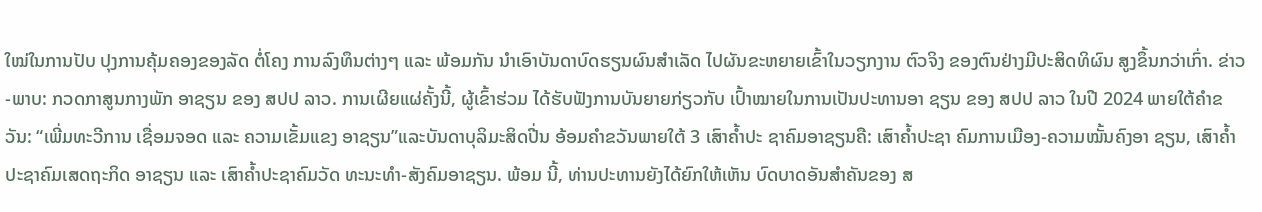ໃໝ່ໃນການປັບ ປຸງການຄຸ້ມຄອງຂອງລັດ ຕໍ່ໂຄງ ການລົງທຶນຕ່າງໆ ແລະ ພ້ອມກັນ ນໍາເອົາບັນດາບົດຮຽນຜົນສໍາເລັດ ໄປຜັນຂະຫຍາຍເຂົ້າໃນວຽກງານ ຕົວຈິງ ຂອງຕົນຢ່າງມີປະສິດທິຜົນ ສູງຂຶ້ນກວ່າເກົ່າ. ຂ່າວ-ພາບ: ກວດກາສູນກາງພັກ ອາຊຽນ ຂອງ ສປປ ລາວ. ການເຜີຍແຜ່ຄັ້ງນີ້, ຜູ້ເຂົ້າຮ່ວມ ໄດ້ຮັບຟັງການບັນຍາຍກ່ຽວກັບ ເປົ້າໝາຍໃນການເປັນປະທານອາ ຊຽນ ຂອງ ສປປ ລາວ ໃນປີ 2024 ພາຍໃຕ້ຄຳຂວັນ: “ເພີ່ມທະວີການ ເຊື່ອມຈອດ ແລະ ຄວາມເຂັ້ມແຂງ ອາຊຽນ”ແລະບັນດາບຸລິມະສິດປີ່ນ ອ້ອມຄຳຂວັນພາຍໃຕ້ 3 ເສົາຄໍ້າປະ ຊາຄົມອາຊຽນຄື: ເສົາຄໍ້າປະຊາ ຄົມການເມືອງ-ຄວາມໝັ້ນຄົງອາ ຊຽນ, ເສົາຄໍ້າປະຊາຄົມເສດຖະກິດ ອາຊຽນ ແລະ ເສົາຄໍ້າປະຊາຄົມວັດ ທະນະທໍາ-ສັງຄົມອາຊຽນ. ພ້ອມ ນີ້, ທ່ານປະທານຍັງໄດ້ຍົກໃຫ້ເຫັນ ບົດບາດອັນສໍາຄັນຂອງ ສ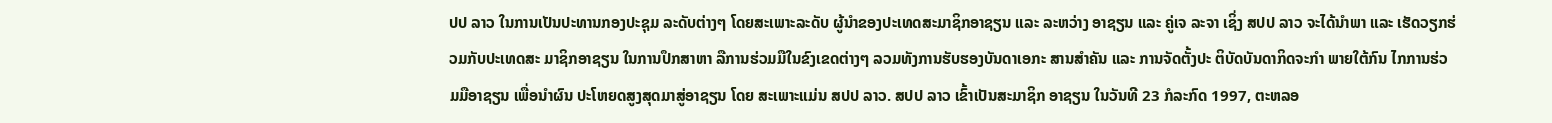ປປ ລາວ ໃນການເປັນປະທານກອງປະຊຸມ ລະດັບຕ່າງໆ ໂດຍສະເພາະລະດັບ ຜູ້ນໍາຂອງປະເທດສະມາຊິກອາຊຽນ ແລະ ລະຫວ່າງ ອາຊຽນ ແລະ ຄູ່ເຈ ລະຈາ ເຊິ່ງ ສປປ ລາວ ຈະໄດ້ນໍາພາ ແລະ ເຮັດວຽກຮ່ວມກັບປະເທດສະ ມາຊິກອາຊຽນ ໃນການປຶກສາຫາ ລືການຮ່ວມມືໃນຂົງເຂດຕ່າງໆ ລວມທັງການຮັບຮອງບັນດາເອກະ ສານສໍາຄັນ ແລະ ການຈັດຕັ້ງປະ ຕິບັດບັນດາກິດຈະກຳ ພາຍໃຕ້ກົນ ໄກການຮ່ວມມືອາຊຽນ ເພື່ອນໍາຜົນ ປະໂຫຍດສູງສຸດມາສູ່ອາຊຽນ ໂດຍ ສະເພາະແມ່ນ ສປປ ລາວ. ສປປ ລາວ ເຂົ້າເປັນສະມາຊິກ ອາຊຽນ ໃນວັນທີ 23 ກໍລະກົດ 1997, ຕະຫລອ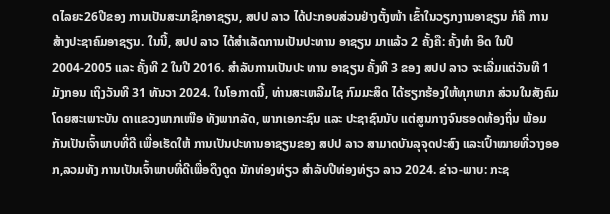ດໄລຍະ26ປີຂອງ ການເປັນສະມາຊິກອາຊຽນ, ສປປ ລາວ ໄດ້ປະກອບສ່ວນຢ່າງຕັ້ງໜ້າ ເຂົ້າໃນວຽກງານອາຊຽນ ກໍຄື ການ ສ້າງປະຊາຄົມອາຊຽນ. ໃນນີ້, ສປປ ລາວ ໄດ້ສໍາເລັດການເປັນປະທານ ອາຊຽນ ມາແລ້ວ 2 ຄັ້ງຄື: ຄັ້ງທຳ ອິດ ໃນປີ 2004-2005 ແລະ ຄັ້ງທີ 2 ໃນປີ 2016. ສໍາລັບການເປັນປະ ທານ ອາຊຽນ ຄັ້ງທີ 3 ຂອງ ສປປ ລາວ ຈະເລີ່ມແຕ່ວັນທີ 1 ມັງກອນ ເຖິງວັນທີ 31 ທັນວາ 2024. ໃນໂອກາດນີ້, ທ່ານສະເຫລີມໄຊ ກົມມະສິດ ໄດ້ຮຽກຮ້ອງໃຫ້ທຸກພາກ ສ່ວນໃນສັງຄົມ ໂດຍສະເພາະບັນ ດາແຂວງພາກເໜືອ ທັງພາກລັດ, ພາກເອກະຊົນ ແລະ ປະຊາຊົນນັບ ແຕ່ສູນກາງຈົນຮອດທ້ອງຖິ່ນ ພ້ອມ ກັນເປັນເຈົ້າພາບທີ່ດີ ເພື່ອເຮັດໃຫ້ ການເປັນປະທານອາຊຽນຂອງ ສປປ ລາວ ສາມາດບັນລຸຈຸດປະສົງ ແລະເປົ້າໝາຍທີ່ວາງອອກ,ລວມທັງ ການເປັນເຈົ້າພາບທີ່ດີເພື່ອດຶງດູດ ນັກທ່ອງທ່ຽວ ສຳລັບປີທ່ອງທ່ຽວ ລາວ 2024. ຂ່າວ-ພາບ: ກະຊ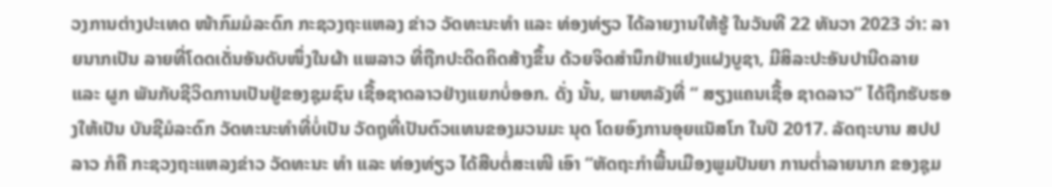ວງການຕ່າງປະເທດ ໜ້າກົມມໍລະດົກ ກະຊວງຖະແຫລງ ຂ່າວ ວັດທະນະທຳ ແລະ ທ່ອງທ່ຽວ ໄດ້ລາຍງານໃຫ້ຮູ້ ໃນວັນທີ 22 ທັນວາ 2023 ວ່າ: ລາຍນາກເປັນ ລາຍທີ່ໂດດເດັ່ນອັນດັບໜຶ່ງໃນຜ້າ ແພລາວ ທີ່ຖືກປະດິດຄິດສ້າງຂຶ້ນ ດ້ວຍຈິດສຳນຶກຢ່າແຢງແຝງບູຊາ, ມີສິລະປະອັນປານີດລາຍ ແລະ ຜູກ ພັນກັບຊີວິດການເປັນຢູ່ຂອງຊຸມຊົນ ເຊື້ອຊາດລາວຢ່າງແຍກບໍ່ອອກ. ດັ່ງ ນັ້ນ, ພາຍຫລັງທີ່ “ ສຽງແຄນເຊື້ອ ຊາດລາວ” ໄດ້ຖືກຮັບຮອງໃຫ້ເປັນ ບັນຊີມໍລະດົກ ວັດທະນະທໍາທີ່ບໍ່ເປັນ ວັດຖຸທີ່ເປັນຕົວແທນຂອງມວນມະ ນຸດ ໂດຍອົງການອຸຍແນັສໂກ ໃນປີ 2017. ລັດຖະບານ ສປປ ລາວ ກໍຄື ກະຊວງຖະແຫລງຂ່າວ ວັດທະນະ ທຳ ແລະ ທ່ອງທ່ຽວ ໄດ້ສືບຕໍ່ສະເໜີ ເອົາ “ຫັດຖະກຳພື້ນເມືອງພູມປັນຍາ ການຕໍ່າລາຍນາກ ຂອງຊຸມ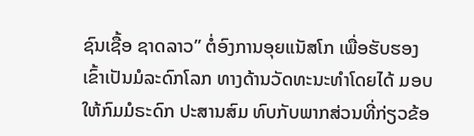ຊົນເຊື້ອ ຊາດລາວ” ຕໍ່ອົງການອຸຍແນັສໂກ ເພື່ອຮັບຮອງເຂົ້າເປັນມໍລະດົກໂລກ ທາງດ້ານວັດທະນະທຳໂດຍໄດ້ ມອບໃຫ້ກົມມໍຣະດົກ ປະສານສົມ ທົບກັບພາກສ່ວນທີ່ກ່ຽວຂ້ອ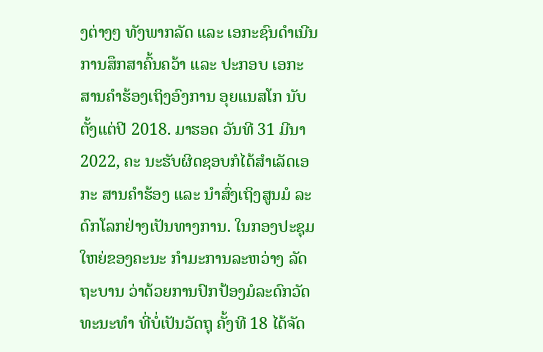ງຕ່າງໆ ທັງພາກລັດ ແລະ ເອກະຊົນດຳເນີນ ການສຶກສາຄົ້ນຄວ້າ ແລະ ປະກອບ ເອກະສານຄຳຮ້ອງເຖິງອົງການ ອຸຍແນສໂກ ນັບຕັ້ງແຕ່ປີ 2018. ມາຮອດ ວັນທີ 31 ມີນາ 2022, ຄະ ນະຮັບຜິດຊອບກໍໄດ້ສຳເລັດເອກະ ສານຄຳຮ້ອງ ແລະ ນຳສົ່ງເຖິງສູນມໍ ລະດົກໂລກຢ່າງເປັນທາງການ. ໃນກອງປະຊຸມໃຫຍ່ຂອງຄະນະ ກຳມະການລະຫວ່າງ ລັດຖະບານ ວ່າດ້ວຍການປົກປ້ອງມໍລະດົກວັດ ທະນະທຳ ທີ່ບໍ່ເປັນວັດຖຸ ຄັ້ງທີ 18 ໄດ້ຈັດ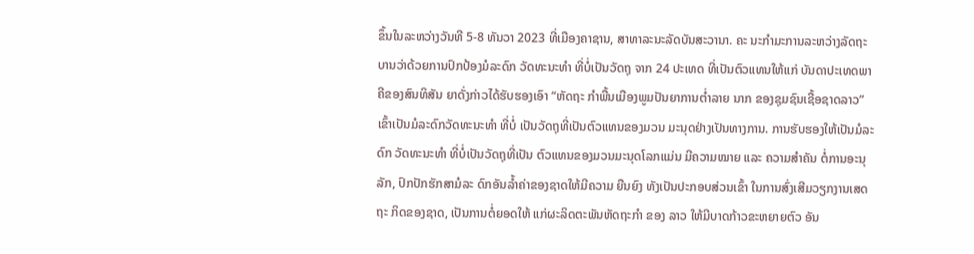ຂຶ້ນໃນລະຫວ່າງວັນທີ 5-8 ທັນວາ 2023 ທີ່ເມືອງຄາຊານ, ສາທາລະນະລັດບັນສະວານາ. ຄະ ນະກຳມະການລະຫວ່າງລັດຖະ ບານວ່າດ້ວຍການປົກປ້ອງມໍລະດົກ ວັດທະນະທໍາ ທີ່ບໍ່ເປັນວັດຖຸ ຈາກ 24 ປະເທດ ທີ່ເປັນຕົວແທນໃຫ້ແກ່ ບັນດາປະເທດພາຄີຂອງສົນທິສັນ ຍາດັ່ງກ່າວໄດ້ຮັບຮອງເອົາ “ຫັດຖະ ກຳພື້ນເມືອງພູມປັນຍາການຕໍ່າລາຍ ນາກ ຂອງຊຸມຊົນເຊື້ອຊາດລາວ” ເຂົ້າເປັນມໍລະດົກວັດທະນະທຳ ທີ່ບໍ່ ເປັນວັດຖຸທີ່ເປັນຕົວແທນຂອງມວນ ມະນຸດຢ່າງເປັນທາງການ. ການຮັບຮອງໃຫ້ເປັນມໍລະດົກ ວັດທະນະທຳ ທີ່ບໍ່ເປັນວັດຖຸທີ່ເປັນ ຕົວແທນຂອງມວນມະນຸດໂລກແມ່ນ ມີຄວາມໝາຍ ແລະ ຄວາມສຳຄັນ ຕໍ່ການອະນຸລັກ, ປົກປັກຮັກສາມໍລະ ດົກອັນລໍ້າຄ່າຂອງຊາດໃຫ້ມີຄວາມ ຍືນຍົງ ທັງເປັນປະກອບສ່ວນເຂົ້າ ໃນການສົ່ງເສີມວຽກງານເສດຖະ ກິດຂອງຊາດ, ເປັນການຕໍ່ຍອດໃຫ້ ແກ່ຜະລິດຕະພັນຫັດຖະກຳ ຂອງ ລາວ ໃຫ້ມີບາດກ້າວຂະຫຍາຍຕົວ ອັນ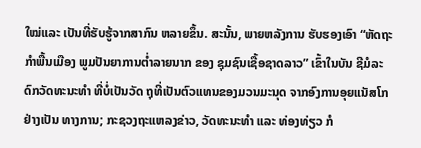ໃໝ່ແລະ ເປັນທີ່ຮັບຮູ້ຈາກສາກົນ ຫລາຍຂຶ້ນ. ສະນັ້ນ, ພາຍຫລັງການ ຮັບຮອງເອົາ “ຫັດຖະກຳພື້ນເມືອງ ພູມປັນຍາການຕໍ່າລາຍນາກ ຂອງ ຊຸມຊົນເຊື້ອຊາດລາວ” ເຂົ້າໃນບັນ ຊີມໍລະດົກວັດທະນະທໍາ ທີ່ບໍ່ເປັນວັດ ຖຸທີ່ເປັນຕົວແທນຂອງມວນມະນຸດ ຈາກອົງການອຸຍແນັສໂກ ຢ່າງເປັນ ທາງການ; ກະຊວງຖະແຫລງຂ່າວ, ວັດທະນະທໍາ ແລະ ທ່ອງທ່ຽວ ກໍ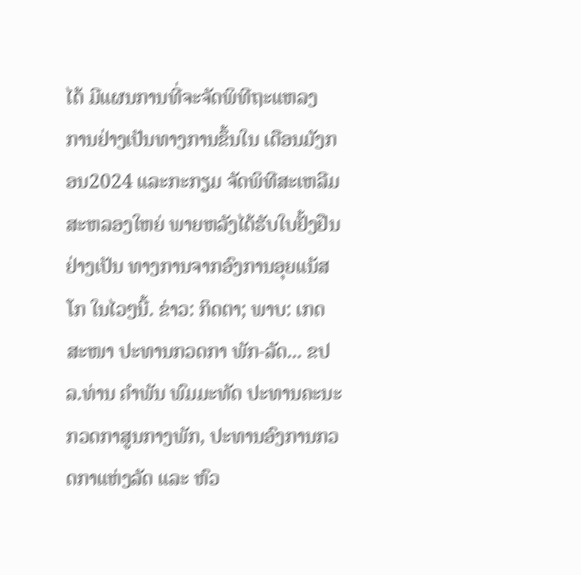ໄດ້ ມີແຜນການທີ່ຈະຈັດພິທີຖະແຫລງ ການຢ່າງເປັນທາງການຂຶ້ນໃນ ເດືອນມັງກອນ2024 ແລະກະກຽມ ຈັດພິທີສະເຫລີມສະຫລອງໃຫຍ່ ພາຍຫລັງໄດ້ຮັບໃບຢັ້ງຢືນຢ່າງເປັນ ທາງການຈາກອົງການອຸຍແນັສໂກ ໃນໄວໆນີ້. ຂ່າວ: ກິດຕາ; ພາບ: ເກດສະໜາ ປະທານກວດກາ ພັກ-ລັດ... ຂປລ.ທ່ານ ຄໍາພັນ ພົມມະທັດ ປະທານຄະນະກວດກາສູນກາງພັກ, ປະທານອົງການກວດກາແຫ່ງລັດ ແລະ ຫົວ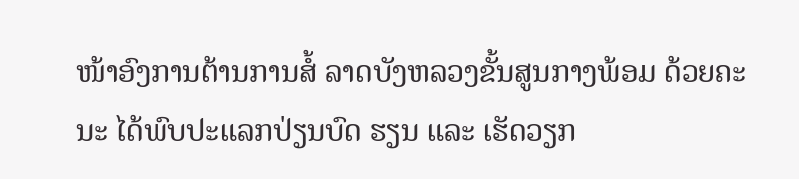ໜ້າອົງການຕ້ານການສໍ້ ລາດບັງຫລວງຂັ້ນສູນກາງພ້ອມ ດ້ວຍຄະນະ ໄດ້ພົບປະແລກປ່ຽນບົດ ຮຽນ ແລະ ເຮັດວຽກ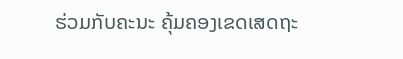ຮ່ວມກັບຄະນະ ຄຸ້ມຄອງເຂດເສດຖະ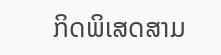ກິດພິເສດສາມ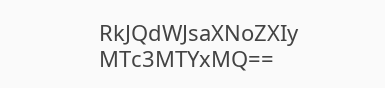RkJQdWJsaXNoZXIy MTc3MTYxMQ==